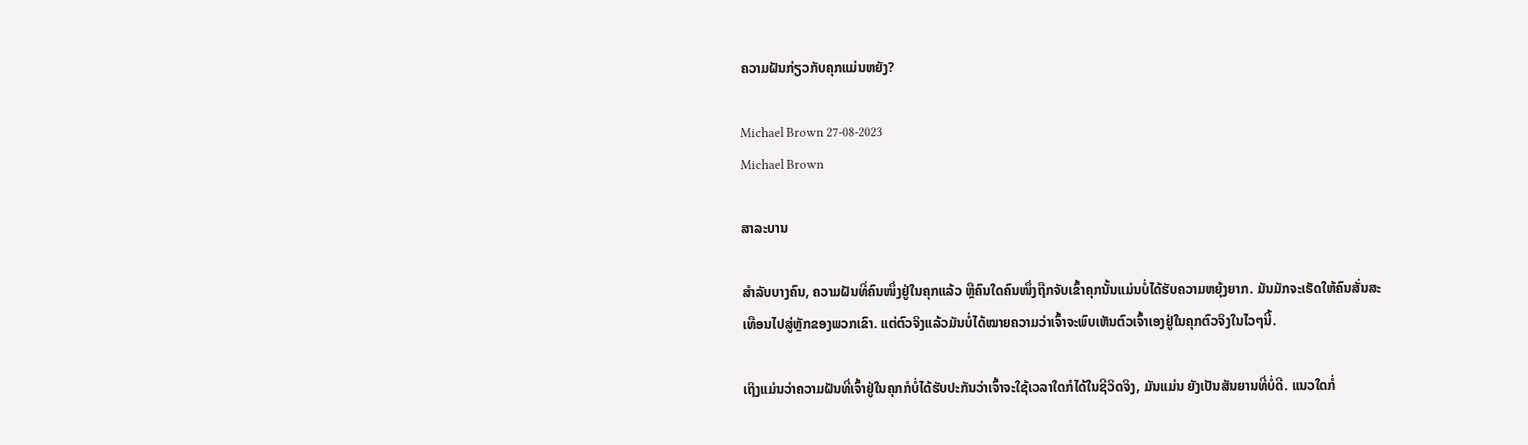ຄວາມຝັນກ່ຽວກັບຄຸກແມ່ນຫຍັງ?

Michael Brown 27-08-2023
Michael Brown

ສາລະບານ

ສຳລັບບາງຄົນ, ຄວາມຝັນທີ່ຄົນໜຶ່ງຢູ່ໃນຄຸກແລ້ວ ຫຼືຄົນໃດຄົນໜຶ່ງຖືກຈັບເຂົ້າຄຸກນັ້ນແມ່ນບໍ່ໄດ້ຮັບຄວາມຫຍຸ້ງຍາກ. ມັນມັກຈະເຮັດໃຫ້ຄົນສັ່ນສະເທືອນໄປສູ່ຫຼັກຂອງພວກເຂົາ. ແຕ່ຕົວຈິງແລ້ວມັນບໍ່ໄດ້ໝາຍຄວາມວ່າເຈົ້າຈະພົບເຫັນຕົວເຈົ້າເອງຢູ່ໃນຄຸກຕົວຈິງໃນໄວໆນີ້.

ເຖິງແມ່ນວ່າຄວາມຝັນທີ່ເຈົ້າຢູ່ໃນຄຸກກໍບໍ່ໄດ້ຮັບປະກັນວ່າເຈົ້າຈະໃຊ້ເວລາໃດກໍໄດ້ໃນຊີວິດຈິງ, ມັນແມ່ນ ຍັງເປັນສັນຍານທີ່ບໍ່ດີ. ແນວໃດກໍ່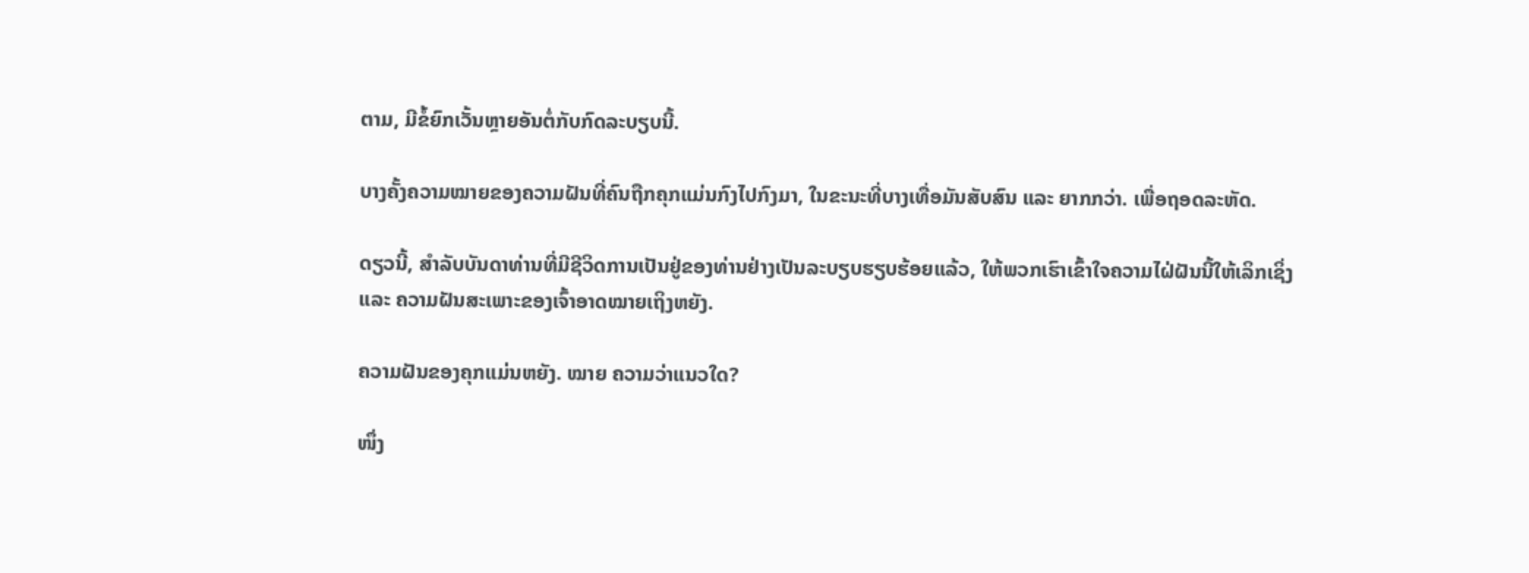ຕາມ, ມີຂໍ້ຍົກເວັ້ນຫຼາຍອັນຕໍ່ກັບກົດລະບຽບນີ້.

ບາງຄັ້ງຄວາມໝາຍຂອງຄວາມຝັນທີ່ຄົນຖືກຄຸກແມ່ນກົງໄປກົງມາ, ໃນຂະນະທີ່ບາງເທື່ອມັນສັບສົນ ແລະ ຍາກກວ່າ. ເພື່ອຖອດລະຫັດ.

ດຽວນີ້, ສຳລັບບັນດາທ່ານທີ່ມີຊີວິດການເປັນຢູ່ຂອງທ່ານຢ່າງເປັນລະບຽບຮຽບຮ້ອຍແລ້ວ, ໃຫ້ພວກເຮົາເຂົ້າໃຈຄວາມໄຝ່ຝັນນີ້ໃຫ້ເລິກເຊິ່ງ ແລະ ຄວາມຝັນສະເພາະຂອງເຈົ້າອາດໝາຍເຖິງຫຍັງ.

ຄວາມຝັນຂອງຄຸກແມ່ນຫຍັງ. ໝາຍ ຄວາມວ່າແນວໃດ?

ໜຶ່ງ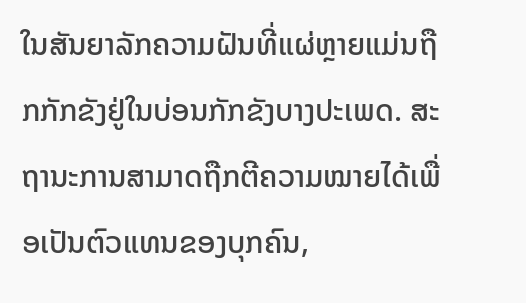ໃນສັນຍາລັກຄວາມຝັນທີ່ແຜ່ຫຼາຍແມ່ນຖືກກັກຂັງຢູ່ໃນບ່ອນກັກຂັງບາງປະເພດ. ສະຖານະການສາມາດຖືກຕີຄວາມໝາຍໄດ້ເພື່ອເປັນຕົວແທນຂອງບຸກຄົນ,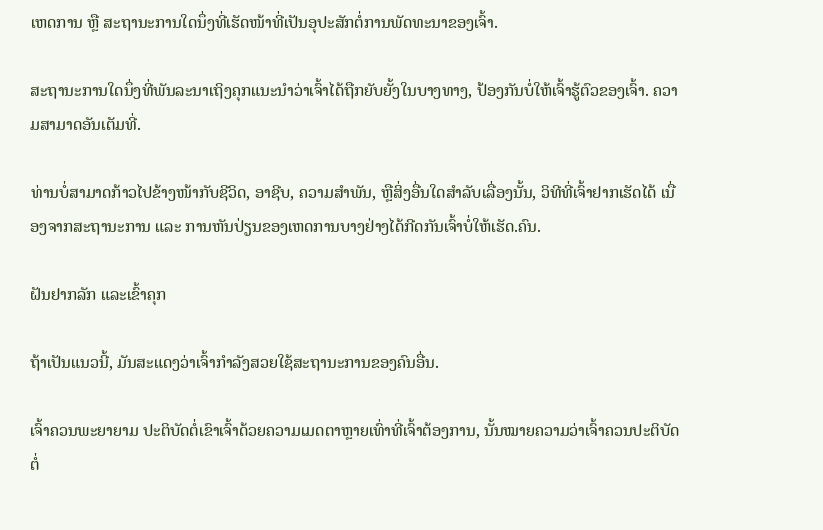ເຫດການ ຫຼື ສະຖານະການໃດນຶ່ງທີ່ເຮັດໜ້າທີ່ເປັນອຸປະສັກຕໍ່ການພັດທະນາຂອງເຈົ້າ.

ສະຖານະການໃດນຶ່ງທີ່ພັນລະນາເຖິງຄຸກແນະນຳວ່າເຈົ້າໄດ້ຖືກຍັບຍັ້ງໃນບາງທາງ, ປ້ອງກັນບໍ່ໃຫ້ເຈົ້າຮູ້ຕົວຂອງເຈົ້າ. ຄວາມສາມາດອັນເຕັມທີ່.

ທ່ານບໍ່ສາມາດກ້າວໄປຂ້າງໜ້າກັບຊີວິດ, ອາຊີບ, ຄວາມສຳພັນ, ຫຼືສິ່ງອື່ນໃດສຳລັບເລື່ອງນັ້ນ, ວິທີທີ່ເຈົ້າຢາກເຮັດໄດ້ ເນື່ອງຈາກສະຖານະການ ແລະ ການຫັນປ່ຽນຂອງເຫດການບາງຢ່າງໄດ້ກີດກັນເຈົ້າບໍ່ໃຫ້ເຮັດ.ຄົນ.

ຝັນຢາກລັກ ແລະເຂົ້າຄຸກ

ຖ້າເປັນແນວນີ້, ມັນສະແດງວ່າເຈົ້າກໍາລັງສວຍໃຊ້ສະຖານະການຂອງຄົນອື່ນ.

ເຈົ້າຄວນພະຍາຍາມ ປະຕິບັດຕໍ່ເຂົາເຈົ້າດ້ວຍຄວາມເມດຕາຫຼາຍເທົ່າທີ່ເຈົ້າຕ້ອງການ, ນັ້ນໝາຍຄວາມວ່າເຈົ້າຄວນປະຕິບັດຕໍ່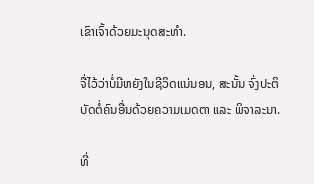ເຂົາເຈົ້າດ້ວຍມະນຸດສະທຳ.

ຈື່ໄວ້ວ່າບໍ່ມີຫຍັງໃນຊີວິດແນ່ນອນ, ສະນັ້ນ ຈົ່ງປະຕິບັດຕໍ່ຄົນອື່ນດ້ວຍຄວາມເມດຕາ ແລະ ພິຈາລະນາ.

ທີ່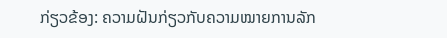ກ່ຽວຂ້ອງ: ຄວາມຝັນກ່ຽວກັບຄວາມໝາຍການລັກ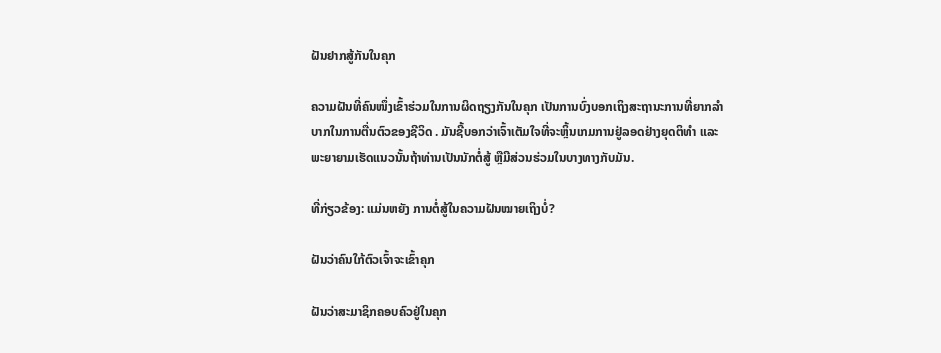ຝັນຢາກສູ້ກັນໃນຄຸກ

ຄວາມຝັນທີ່ຄົນໜຶ່ງເຂົ້າຮ່ວມໃນການຜິດຖຽງກັນໃນຄຸກ ເປັນການບົ່ງບອກເຖິງສະຖານະການທີ່ຍາກລຳບາກໃນການຕື່ນຕົວຂອງຊີວິດ . ມັນຊີ້ບອກວ່າເຈົ້າເຕັມໃຈທີ່ຈະຫຼິ້ນເກມການຢູ່ລອດຢ່າງຍຸດຕິທຳ ແລະພະຍາຍາມເຮັດແນວນັ້ນຖ້າທ່ານເປັນນັກຕໍ່ສູ້ ຫຼືມີສ່ວນຮ່ວມໃນບາງທາງກັບມັນ.

ທີ່ກ່ຽວຂ້ອງ: ແມ່ນຫຍັງ ການຕໍ່ສູ້ໃນຄວາມຝັນໝາຍເຖິງບໍ່?

ຝັນວ່າຄົນໃກ້ຕົວເຈົ້າຈະເຂົ້າຄຸກ

ຝັນວ່າສະມາຊິກຄອບຄົວຢູ່ໃນຄຸກ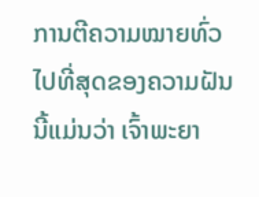ການຕີຄວາມໝາຍທົ່ວໄປທີ່ສຸດຂອງຄວາມຝັນນີ້ແມ່ນວ່າ ເຈົ້າພະຍາ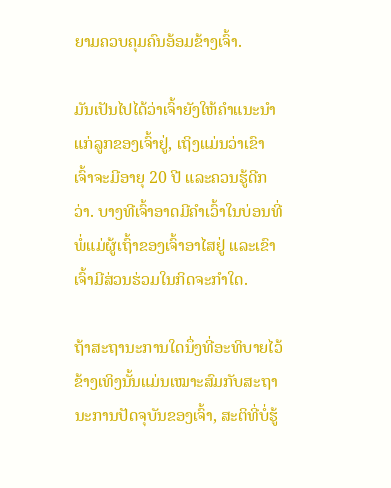ຍາມຄວບຄຸມຄົນອ້ອມຂ້າງເຈົ້າ.

ມັນເປັນໄປໄດ້ວ່າເຈົ້າຍັງໃຫ້ຄຳແນະນຳແກ່ລູກຂອງເຈົ້າຢູ່, ເຖິງແມ່ນວ່າເຂົາເຈົ້າຈະມີອາຍຸ 20 ປີ ແລະຄວນຮູ້ດີກວ່າ. ບາງທີເຈົ້າອາດມີຄຳເວົ້າໃນບ່ອນທີ່ພໍ່ແມ່ຜູ້ເຖົ້າຂອງເຈົ້າອາໄສຢູ່ ແລະເຂົາເຈົ້າມີສ່ວນຮ່ວມໃນກິດຈະກຳໃດ.

ຖ້າສະຖານະການໃດນຶ່ງທີ່ອະທິບາຍໄວ້ຂ້າງເທິງນັ້ນແມ່ນເໝາະສົມກັບສະຖານະການປັດຈຸບັນຂອງເຈົ້າ, ສະຕິທີ່ບໍ່ຮູ້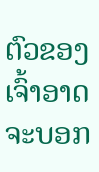ຕົວຂອງເຈົ້າອາດຈະບອກ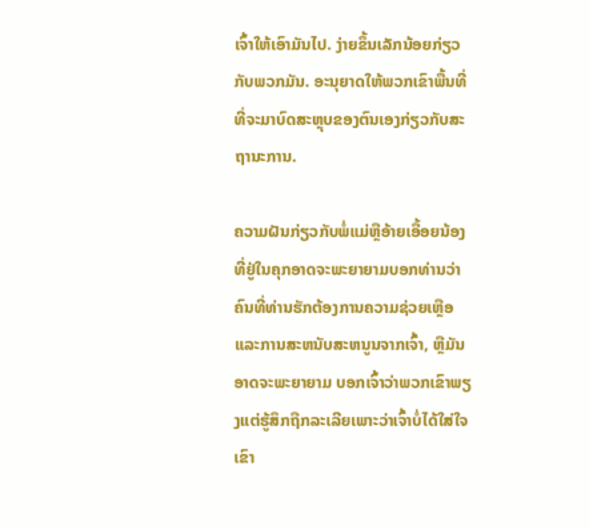ເຈົ້າໃຫ້ເອົາມັນໄປ. ງ່າຍຂຶ້ນເລັກນ້ອຍກ່ຽວກັບພວກມັນ. ອະນຸຍາດໃຫ້ພວກເຂົາພື້ນທີ່ທີ່ຈະມາບົດສະຫຼຸບຂອງຕົນເອງກ່ຽວກັບສະຖານະການ.

ຄວາມຝັນກ່ຽວກັບພໍ່ແມ່ຫຼືອ້າຍເອື້ອຍນ້ອງທີ່ຢູ່ໃນຄຸກອາດຈະພະຍາຍາມບອກທ່ານວ່າຄົນທີ່ທ່ານຮັກຕ້ອງການຄວາມຊ່ວຍເຫຼືອແລະການສະຫນັບສະຫນູນຈາກເຈົ້າ, ຫຼືມັນອາດຈະພະຍາຍາມ ບອກເຈົ້າວ່າພວກເຂົາພຽງແຕ່ຮູ້ສຶກຖືກລະເລີຍເພາະວ່າເຈົ້າບໍ່ໄດ້ໃສ່ໃຈເຂົາ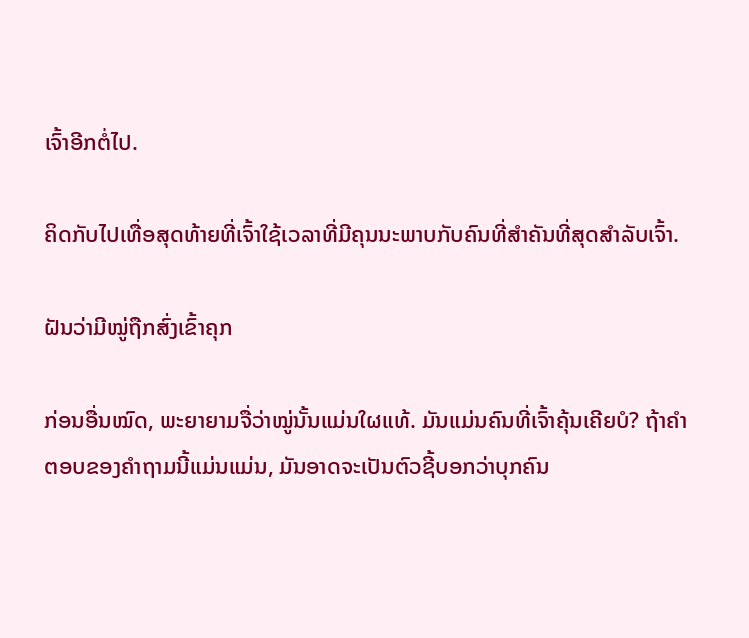ເຈົ້າອີກຕໍ່ໄປ.

ຄິດກັບໄປເທື່ອສຸດທ້າຍທີ່ເຈົ້າໃຊ້ເວລາທີ່ມີຄຸນນະພາບກັບຄົນທີ່ສຳຄັນທີ່ສຸດສຳລັບເຈົ້າ.

ຝັນວ່າມີໝູ່ຖືກສົ່ງເຂົ້າຄຸກ

ກ່ອນອື່ນໝົດ, ພະຍາຍາມຈື່ວ່າໝູ່ນັ້ນແມ່ນໃຜແທ້. ມັນແມ່ນຄົນທີ່ເຈົ້າຄຸ້ນເຄີຍບໍ? ຖ້າຄໍາຕອບຂອງຄໍາຖາມນີ້ແມ່ນແມ່ນ, ມັນອາດຈະເປັນຕົວຊີ້ບອກວ່າບຸກຄົນ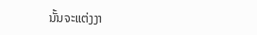ນັ້ນຈະແຕ່ງງາ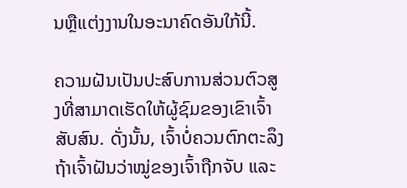ນຫຼືແຕ່ງງານໃນອະນາຄົດອັນໃກ້ນີ້.

ຄວາມຝັນເປັນປະສົບການສ່ວນຕົວສູງທີ່ສາມາດເຮັດໃຫ້ຜູ້ຊົມຂອງເຂົາເຈົ້າສັບສົນ. ດັ່ງນັ້ນ, ເຈົ້າບໍ່ຄວນຕົກຕະລຶງ ຖ້າເຈົ້າຝັນວ່າໝູ່ຂອງເຈົ້າຖືກຈັບ ແລະ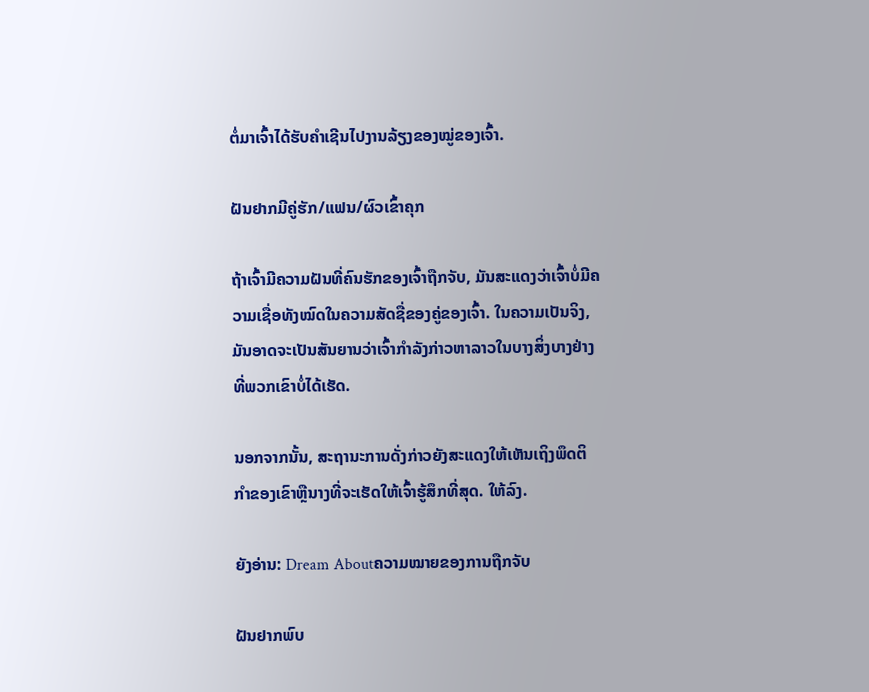ຕໍ່ມາເຈົ້າໄດ້ຮັບຄຳເຊີນໄປງານລ້ຽງຂອງໝູ່ຂອງເຈົ້າ.

ຝັນຢາກມີຄູ່ຮັກ/ແຟນ/ຜົວເຂົ້າຄຸກ

ຖ້າເຈົ້າມີຄວາມຝັນທີ່ຄົນຮັກຂອງເຈົ້າຖືກຈັບ, ມັນສະແດງວ່າເຈົ້າບໍ່ມີຄວາມເຊື່ອທັງໝົດໃນຄວາມສັດຊື່ຂອງຄູ່ຂອງເຈົ້າ. ໃນຄວາມເປັນຈິງ, ມັນອາດຈະເປັນສັນຍານວ່າເຈົ້າກໍາລັງກ່າວຫາລາວໃນບາງສິ່ງບາງຢ່າງທີ່ພວກເຂົາບໍ່ໄດ້ເຮັດ.

ນອກຈາກນັ້ນ, ສະຖານະການດັ່ງກ່າວຍັງສະແດງໃຫ້ເຫັນເຖິງພຶດຕິກໍາຂອງເຂົາຫຼືນາງທີ່ຈະເຮັດໃຫ້ເຈົ້າຮູ້ສຶກທີ່ສຸດ. ໃຫ້ລົງ.

ຍັງອ່ານ: Dream Aboutຄວາມໝາຍຂອງການຖືກຈັບ

ຝັນຢາກພົບ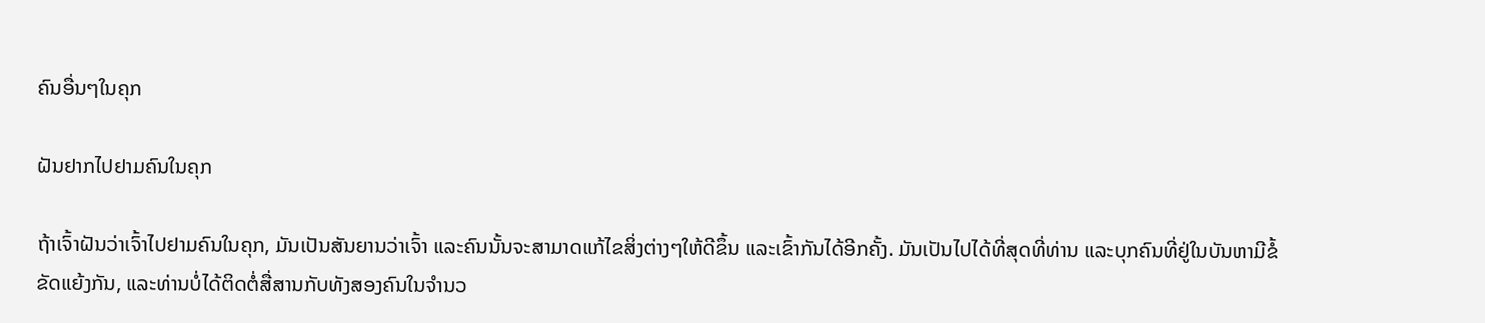ຄົນອື່ນໆໃນຄຸກ

ຝັນຢາກໄປຢາມຄົນໃນຄຸກ

ຖ້າເຈົ້າຝັນວ່າເຈົ້າໄປຢາມຄົນໃນຄຸກ, ມັນເປັນສັນຍານວ່າເຈົ້າ ແລະຄົນນັ້ນຈະສາມາດແກ້ໄຂສິ່ງຕ່າງໆໃຫ້ດີຂຶ້ນ ແລະເຂົ້າກັນໄດ້ອີກຄັ້ງ. ມັນເປັນໄປໄດ້ທີ່ສຸດທີ່ທ່ານ ແລະບຸກຄົນທີ່ຢູ່ໃນບັນຫາມີຂໍ້ຂັດແຍ້ງກັນ, ແລະທ່ານບໍ່ໄດ້ຕິດຕໍ່ສື່ສານກັບທັງສອງຄົນໃນຈໍານວ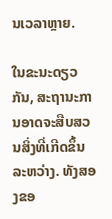ນເວລາຫຼາຍ.

ໃນຂະນະດຽວກັນ, ສະຖານະການອາດຈະສືບສວນສິ່ງທີ່ເກີດຂຶ້ນລະຫວ່າງ. ທັງສອງຂອ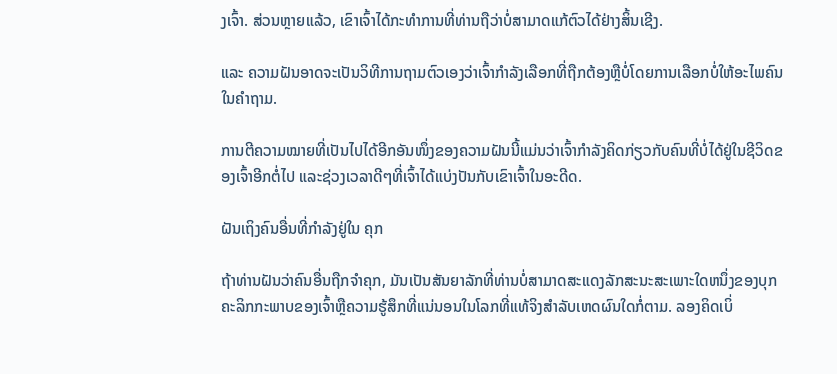ງເຈົ້າ. ສ່ວນຫຼາຍແລ້ວ, ເຂົາເຈົ້າໄດ້ກະທຳການທີ່ທ່ານຖືວ່າບໍ່ສາມາດແກ້ຕົວໄດ້ຢ່າງສິ້ນເຊີງ.

ແລະ ຄວາມຝັນອາດຈະເປັນວິທີການຖາມຕົວເອງວ່າເຈົ້າກຳລັງເລືອກທີ່ຖືກຕ້ອງຫຼືບໍ່ໂດຍການເລືອກບໍ່ໃຫ້ອະໄພຄົນໃນຄຳຖາມ.

ການຕີຄວາມໝາຍທີ່ເປັນໄປໄດ້ອີກອັນໜຶ່ງຂອງຄວາມຝັນນີ້ແມ່ນວ່າເຈົ້າກຳລັງຄິດກ່ຽວກັບຄົນທີ່ບໍ່ໄດ້ຢູ່ໃນຊີວິດຂອງເຈົ້າອີກຕໍ່ໄປ ແລະຊ່ວງເວລາດີໆທີ່ເຈົ້າໄດ້ແບ່ງປັນກັບເຂົາເຈົ້າໃນອະດີດ.

ຝັນເຖິງຄົນອື່ນທີ່ກຳລັງຢູ່ໃນ ຄຸກ

ຖ້າທ່ານຝັນວ່າຄົນອື່ນຖືກຈໍາຄຸກ, ມັນເປັນສັນຍາລັກທີ່ທ່ານບໍ່ສາມາດສະແດງລັກສະນະສະເພາະໃດຫນຶ່ງຂອງບຸກຄະລິກກະພາບຂອງເຈົ້າຫຼືຄວາມຮູ້ສຶກທີ່ແນ່ນອນໃນໂລກທີ່ແທ້ຈິງສໍາລັບເຫດຜົນໃດກໍ່ຕາມ. ລອງຄິດເບິ່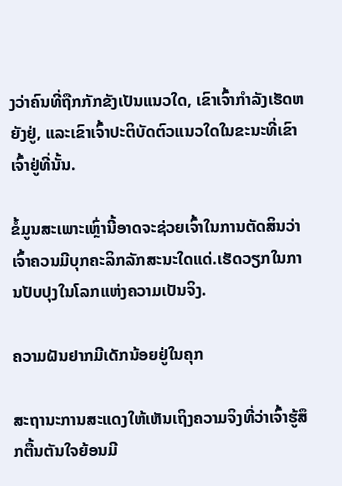ງວ່າຄົນທີ່ຖືກກັກຂັງເປັນແນວໃດ, ເຂົາເຈົ້າກໍາລັງເຮັດຫຍັງຢູ່, ແລະເຂົາເຈົ້າປະຕິບັດຕົວແນວໃດໃນຂະນະທີ່ເຂົາເຈົ້າຢູ່ທີ່ນັ້ນ.

ຂໍ້ມູນສະເພາະເຫຼົ່ານີ້ອາດຈະຊ່ວຍເຈົ້າໃນການຕັດສິນວ່າເຈົ້າຄວນມີບຸກຄະລິກລັກສະນະໃດແດ່.ເຮັດວຽກໃນການປັບປຸງໃນໂລກແຫ່ງຄວາມເປັນຈິງ.

ຄວາມຝັນຢາກມີເດັກນ້ອຍຢູ່ໃນຄຸກ

ສະຖານະການສະແດງໃຫ້ເຫັນເຖິງຄວາມຈິງທີ່ວ່າເຈົ້າຮູ້ສຶກຕື້ນຕັນໃຈຍ້ອນມີ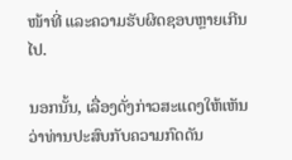ໜ້າທີ່ ແລະຄວາມຮັບຜິດຊອບຫຼາຍເກີນໄປ.

ນອກນັ້ນ, ເລື່ອງດັ່ງກ່າວສະແດງໃຫ້ເຫັນວ່າທ່ານປະສົບກັບຄວາມກົດດັນ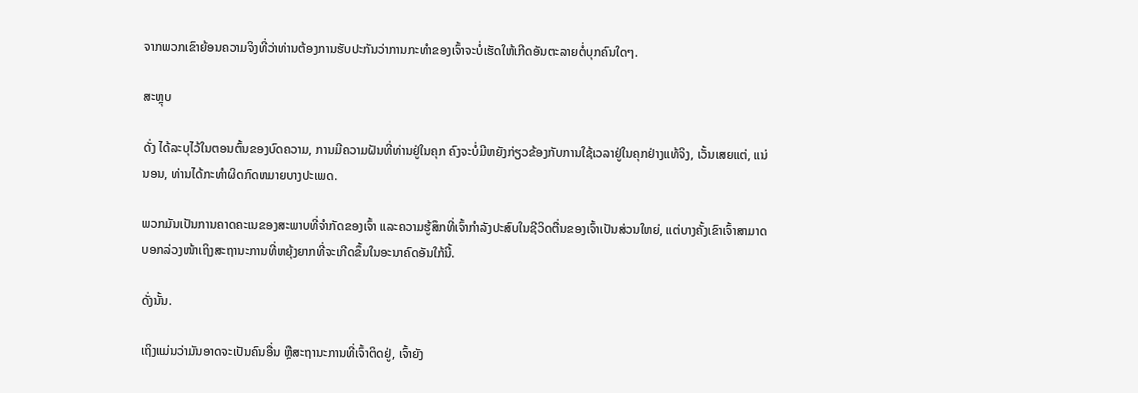ຈາກພວກເຂົາຍ້ອນຄວາມຈິງທີ່ວ່າທ່ານຕ້ອງການຮັບປະກັນວ່າການກະທໍາຂອງເຈົ້າຈະບໍ່ເຮັດໃຫ້ເກີດອັນຕະລາຍຕໍ່ບຸກຄົນໃດໆ.

ສະຫຼຸບ

ດັ່ງ ໄດ້ລະບຸໄວ້ໃນຕອນຕົ້ນຂອງບົດຄວາມ, ການມີຄວາມຝັນທີ່ທ່ານຢູ່ໃນຄຸກ ຄົງຈະບໍ່ມີຫຍັງກ່ຽວຂ້ອງກັບການໃຊ້ເວລາຢູ່ໃນຄຸກຢ່າງແທ້ຈິງ, ເວັ້ນເສຍແຕ່, ແນ່ນອນ, ທ່ານໄດ້ກະທໍາຜິດກົດຫມາຍບາງປະເພດ.

ພວກມັນເປັນການຄາດຄະເນຂອງສະພາບທີ່ຈຳກັດຂອງເຈົ້າ ແລະຄວາມຮູ້ສຶກທີ່ເຈົ້າກຳລັງປະສົບໃນຊີວິດຕື່ນຂອງເຈົ້າເປັນສ່ວນໃຫຍ່, ແຕ່ບາງຄັ້ງເຂົາເຈົ້າສາມາດບອກລ່ວງໜ້າເຖິງສະຖານະການທີ່ຫຍຸ້ງຍາກທີ່ຈະເກີດຂຶ້ນໃນອະນາຄົດອັນໃກ້ນີ້.

ດັ່ງນັ້ນ.

ເຖິງແມ່ນວ່າມັນອາດຈະເປັນຄົນອື່ນ ຫຼືສະຖານະການທີ່ເຈົ້າຕິດຢູ່, ເຈົ້າຍັງ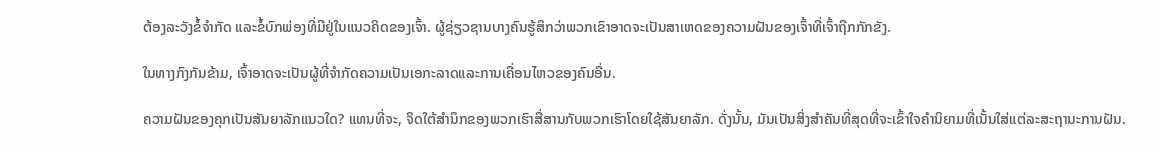ຕ້ອງລະວັງຂໍ້ຈຳກັດ ແລະຂໍ້ບົກພ່ອງທີ່ມີຢູ່ໃນແນວຄິດຂອງເຈົ້າ. ຜູ້ຊ່ຽວຊານບາງຄົນຮູ້ສຶກວ່າພວກເຂົາອາດຈະເປັນສາເຫດຂອງຄວາມຝັນຂອງເຈົ້າທີ່ເຈົ້າຖືກກັກຂັງ.

ໃນທາງກົງກັນຂ້າມ, ເຈົ້າອາດຈະເປັນຜູ້ທີ່ຈໍາກັດຄວາມເປັນເອກະລາດແລະການເຄື່ອນໄຫວຂອງຄົນອື່ນ.

ຄວາມຝັນຂອງຄຸກເປັນສັນຍາລັກແນວໃດ? ແທນທີ່ຈະ, ຈິດໃຕ້ສຳນຶກຂອງພວກເຮົາສື່ສານກັບພວກເຮົາໂດຍໃຊ້ສັນຍາລັກ. ດັ່ງນັ້ນ, ມັນເປັນສິ່ງສໍາຄັນທີ່ສຸດທີ່ຈະເຂົ້າໃຈຄໍານິຍາມທີ່ເນັ້ນໃສ່ແຕ່ລະສະຖານະການຝັນ.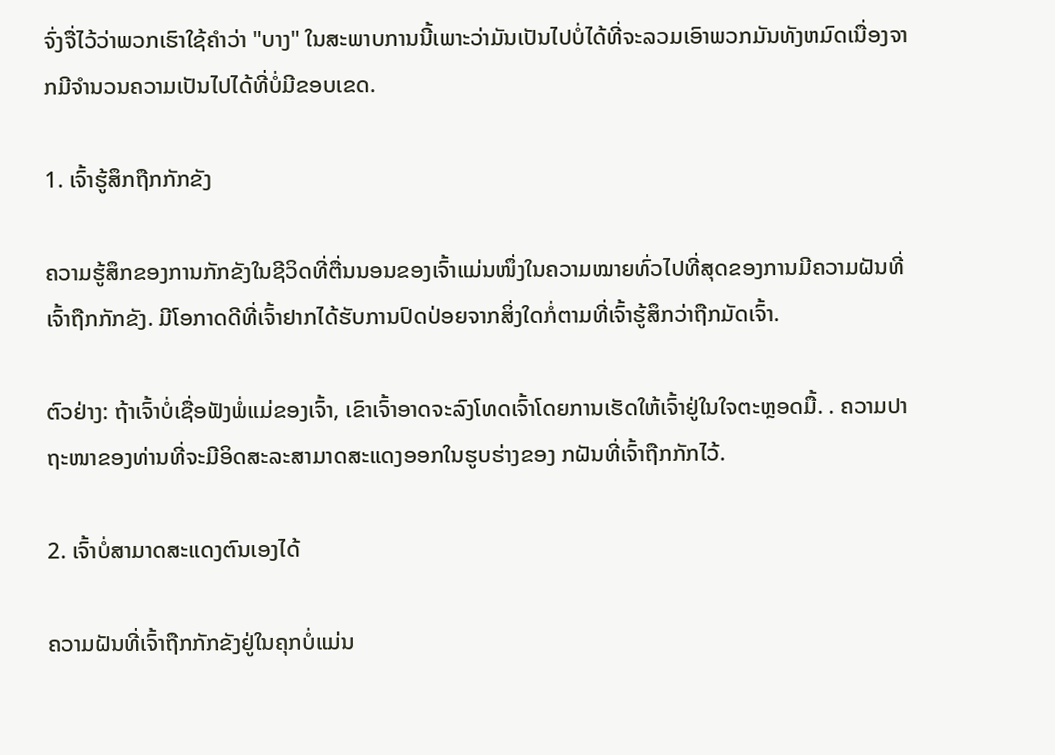ຈົ່ງຈື່ໄວ້ວ່າພວກເຮົາໃຊ້ຄໍາວ່າ "ບາງ" ໃນສະພາບການນີ້ເພາະວ່າມັນເປັນໄປບໍ່ໄດ້ທີ່ຈະລວມເອົາພວກມັນທັງຫມົດເນື່ອງຈາກມີຈໍານວນຄວາມເປັນໄປໄດ້ທີ່ບໍ່ມີຂອບເຂດ.

1. ເຈົ້າຮູ້ສຶກຖືກກັກຂັງ

ຄວາມຮູ້ສຶກຂອງການກັກຂັງໃນຊີວິດທີ່ຕື່ນນອນຂອງເຈົ້າແມ່ນໜຶ່ງໃນຄວາມໝາຍທົ່ວໄປທີ່ສຸດຂອງການມີຄວາມຝັນທີ່ເຈົ້າຖືກກັກຂັງ. ມີໂອກາດດີທີ່ເຈົ້າຢາກໄດ້ຮັບການປົດປ່ອຍຈາກສິ່ງໃດກໍ່ຕາມທີ່ເຈົ້າຮູ້ສຶກວ່າຖືກມັດເຈົ້າ.

ຕົວຢ່າງ: ຖ້າເຈົ້າບໍ່ເຊື່ອຟັງພໍ່ແມ່ຂອງເຈົ້າ, ເຂົາເຈົ້າອາດຈະລົງໂທດເຈົ້າໂດຍການເຮັດໃຫ້ເຈົ້າຢູ່ໃນໃຈຕະຫຼອດມື້. . ຄວາມປາຖະໜາຂອງທ່ານທີ່ຈະມີອິດສະລະສາມາດສະແດງອອກໃນຮູບຮ່າງຂອງ ກຝັນທີ່ເຈົ້າຖືກກັກໄວ້.

2. ເຈົ້າບໍ່ສາມາດສະແດງຕົນເອງໄດ້

ຄວາມຝັນທີ່ເຈົ້າຖືກກັກຂັງຢູ່ໃນຄຸກບໍ່ແມ່ນ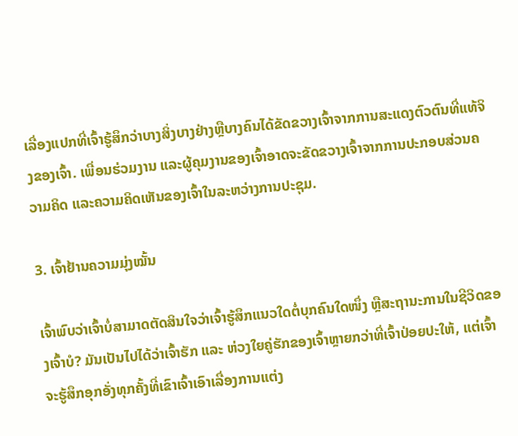ເລື່ອງແປກທີ່ເຈົ້າຮູ້ສຶກວ່າບາງສິ່ງບາງຢ່າງຫຼືບາງຄົນໄດ້ຂັດຂວາງເຈົ້າຈາກການສະແດງຕົວຕົນທີ່ແທ້ຈິງຂອງເຈົ້າ. ເພື່ອນຮ່ວມງານ ແລະຜູ້ຄຸມງານຂອງເຈົ້າອາດຈະຂັດຂວາງເຈົ້າຈາກການປະກອບສ່ວນຄວາມຄິດ ແລະຄວາມຄິດເຫັນຂອງເຈົ້າໃນລະຫວ່າງການປະຊຸມ.

3. ເຈົ້າຢ້ານຄວາມມຸ່ງໝັ້ນ

ເຈົ້າພົບວ່າເຈົ້າບໍ່ສາມາດຕັດສິນໃຈວ່າເຈົ້າຮູ້ສຶກແນວໃດຕໍ່ບຸກຄົນໃດໜຶ່ງ ຫຼືສະຖານະການໃນຊີວິດຂອງເຈົ້າບໍ? ມັນເປັນໄປໄດ້ວ່າເຈົ້າຮັກ ແລະ ຫ່ວງໃຍຄູ່ຮັກຂອງເຈົ້າຫຼາຍກວ່າທີ່ເຈົ້າປ່ອຍປະໃຫ້, ແຕ່ເຈົ້າຈະຮູ້ສຶກອຸກອັ່ງທຸກຄັ້ງທີ່ເຂົາເຈົ້າເອົາເລື່ອງການແຕ່ງ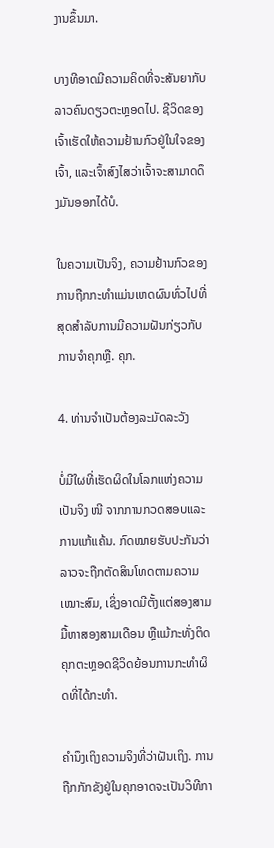ງານຂຶ້ນມາ.

ບາງທີອາດມີຄວາມຄິດທີ່ຈະສັນຍາກັບລາວຄົນດຽວຕະຫຼອດໄປ. ຊີວິດຂອງເຈົ້າເຮັດໃຫ້ຄວາມຢ້ານກົວຢູ່ໃນໃຈຂອງເຈົ້າ, ແລະເຈົ້າສົງໄສວ່າເຈົ້າຈະສາມາດດຶງມັນອອກໄດ້ບໍ.

ໃນຄວາມເປັນຈິງ, ຄວາມຢ້ານກົວຂອງການຖືກກະທໍາແມ່ນເຫດຜົນທົ່ວໄປທີ່ສຸດສໍາລັບການມີຄວາມຝັນກ່ຽວກັບການຈໍາຄຸກຫຼື. ຄຸກ.

4. ທ່ານຈໍາເປັນຕ້ອງລະມັດລະວັງ

ບໍ່ມີໃຜທີ່ເຮັດຜິດໃນໂລກແຫ່ງຄວາມເປັນຈິງ ໜີ ຈາກການກວດສອບແລະການແກ້ແຄ້ນ. ກົດໝາຍຮັບປະກັນວ່າລາວຈະຖືກຕັດສິນໂທດຕາມຄວາມເໝາະສົມ, ເຊິ່ງອາດມີຕັ້ງແຕ່ສອງສາມມື້ຫາສອງສາມເດືອນ ຫຼືແມ້ກະທັ່ງຕິດຄຸກຕະຫຼອດຊີວິດຍ້ອນການກະທຳຜິດທີ່ໄດ້ກະທຳ.

ຄຳນຶງເຖິງຄວາມຈິງທີ່ວ່າຝັນເຖິງ. ການຖືກກັກຂັງຢູ່ໃນຄຸກອາດຈະເປັນວິທີກາ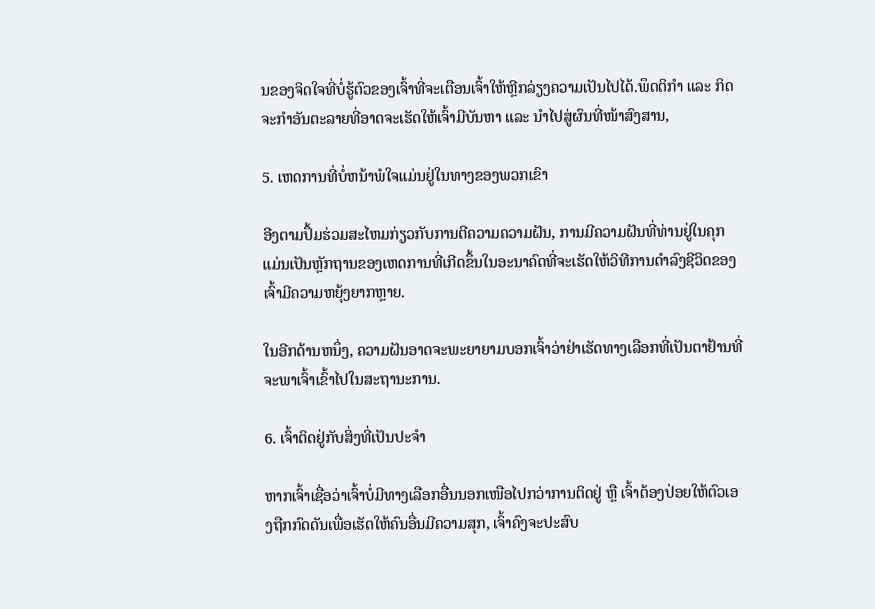ນຂອງຈິດໃຈທີ່ບໍ່ຮູ້ຕົວຂອງເຈົ້າທີ່ຈະເຕືອນເຈົ້າໃຫ້ຫຼີກລ່ຽງຄວາມເປັນໄປໄດ້.ພຶດຕິກຳ ແລະ ກິດຈະກຳອັນຕະລາຍທີ່ອາດຈະເຮັດໃຫ້ເຈົ້າມີບັນຫາ ແລະ ນຳໄປສູ່ຜົນທີ່ໜ້າສົງສານ,

5. ເຫດການທີ່ບໍ່ຫນ້າພໍໃຈແມ່ນຢູ່ໃນທາງຂອງພວກເຂົາ

ອີງຕາມປຶ້ມຮ່ວມສະໄຫມກ່ຽວກັບການຕີຄວາມຄວາມຝັນ, ການມີຄວາມຝັນທີ່ທ່ານຢູ່ໃນຄຸກແມ່ນເປັນຫຼັກຖານຂອງເຫດການທີ່ເກີດຂຶ້ນໃນອະນາຄົດທີ່ຈະເຮັດໃຫ້ວິທີການດໍາລົງຊີວິດຂອງເຈົ້າມີຄວາມຫຍຸ້ງຍາກຫຼາຍ.

ໃນອີກດ້ານຫນຶ່ງ, ຄວາມຝັນອາດຈະພະຍາຍາມບອກເຈົ້າວ່າຢ່າເຮັດທາງເລືອກທີ່ເປັນຕາຢ້ານທີ່ຈະພາເຈົ້າເຂົ້າໄປໃນສະຖານະການ.

6. ເຈົ້າຕິດຢູ່ກັບສິ່ງທີ່ເປັນປະຈຳ

ຫາກເຈົ້າເຊື່ອວ່າເຈົ້າບໍ່ມີທາງເລືອກອື່ນນອກເໜືອໄປກວ່າການຕິດຢູ່ ຫຼື ເຈົ້າຕ້ອງປ່ອຍໃຫ້ຕົວເອງຖືກກົດດັນເພື່ອເຮັດໃຫ້ຄົນອື່ນມີຄວາມສຸກ, ເຈົ້າຄົງຈະປະສົບ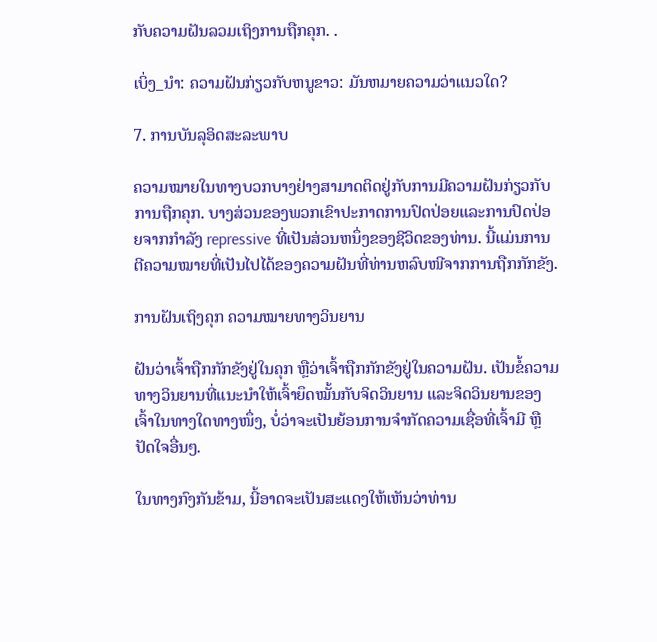ກັບຄວາມຝັນລວມເຖິງການຖືກຄຸກ. .

ເບິ່ງ_ນຳ: ຄວາມຝັນກ່ຽວກັບຫນູຂາວ: ມັນຫມາຍຄວາມວ່າແນວໃດ?

7. ການບັນລຸອິດສະລະພາບ

ຄວາມໝາຍໃນທາງບວກບາງຢ່າງສາມາດຕິດຢູ່ກັບການມີຄວາມຝັນກ່ຽວກັບການຖືກຄຸກ. ບາງສ່ວນຂອງພວກເຂົາປະກາດການປົດປ່ອຍແລະການປົດປ່ອຍຈາກກໍາລັງ repressive ທີ່ເປັນສ່ວນຫນຶ່ງຂອງຊີວິດຂອງທ່ານ. ນີ້ແມ່ນການຕີຄວາມໝາຍທີ່ເປັນໄປໄດ້ຂອງຄວາມຝັນທີ່ທ່ານຫລົບໜີຈາກການຖືກກັກຂັງ.

ການຝັນເຖິງຄຸກ ຄວາມໝາຍທາງວິນຍານ

ຝັນວ່າເຈົ້າຖືກກັກຂັງຢູ່ໃນຄຸກ ຫຼືວ່າເຈົ້າຖືກກັກຂັງຢູ່ໃນຄວາມຝັນ. ເປັນຂໍ້ຄວາມທາງວິນຍານທີ່ແນະນຳໃຫ້ເຈົ້າຍຶດໝັ້ນກັບຈິດວິນຍານ ແລະຈິດວິນຍານຂອງເຈົ້າໃນທາງໃດທາງໜຶ່ງ, ບໍ່ວ່າຈະເປັນຍ້ອນການຈຳກັດຄວາມເຊື່ອທີ່ເຈົ້າມີ ຫຼືປັດໃຈອື່ນໆ.

ໃນທາງກົງກັນຂ້າມ, ນີ້ອາດຈະເປັນສະແດງໃຫ້ເຫັນວ່າທ່ານ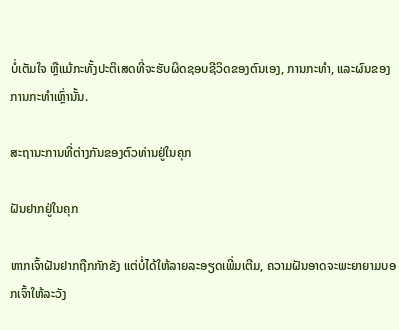ບໍ່ເຕັມໃຈ ຫຼືແມ້ກະທັ້ງປະຕິເສດທີ່ຈະຮັບຜິດຊອບຊີວິດຂອງຕົນເອງ, ການກະທຳ, ແລະຜົນຂອງການກະທຳເຫຼົ່ານັ້ນ.

ສະຖານະການທີ່ຕ່າງກັນຂອງຕົວທ່ານຢູ່ໃນຄຸກ

ຝັນຢາກຢູ່ໃນຄຸກ

ຫາກເຈົ້າຝັນຢາກຖືກກັກຂັງ ແຕ່ບໍ່ໄດ້ໃຫ້ລາຍລະອຽດເພີ່ມເຕີມ, ຄວາມຝັນອາດຈະພະຍາຍາມບອກເຈົ້າໃຫ້ລະວັງ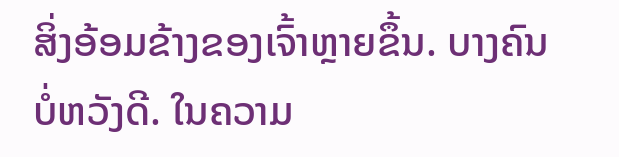ສິ່ງອ້ອມຂ້າງຂອງເຈົ້າຫຼາຍຂຶ້ນ. ບາງຄົນບໍ່ຫວັງດີ. ໃນຄວາມ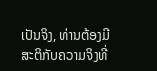ເປັນຈິງ, ທ່ານຕ້ອງມີສະຕິກັບຄວາມຈິງທີ່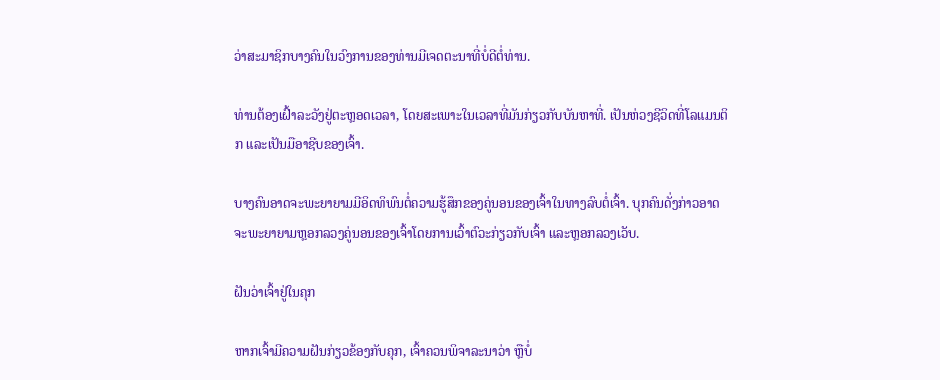ວ່າສະມາຊິກບາງຄົນໃນວົງການຂອງທ່ານມີເຈດຕະນາທີ່ບໍ່ດີຕໍ່ທ່ານ.

ທ່ານຕ້ອງເຝົ້າລະວັງຢູ່ຕະຫຼອດເວລາ, ໂດຍສະເພາະໃນເວລາທີ່ມັນກ່ຽວກັບບັນຫາທີ່. ເປັນຫ່ວງຊີວິດທີ່ໂລແມນຕິກ ແລະເປັນມືອາຊີບຂອງເຈົ້າ.

ບາງຄົນອາດຈະພະຍາຍາມມີອິດທິພົນຕໍ່ຄວາມຮູ້ສຶກຂອງຄູ່ນອນຂອງເຈົ້າໃນທາງລົບຕໍ່ເຈົ້າ. ບຸກຄົນດັ່ງກ່າວອາດຈະພະຍາຍາມຫຼອກລວງຄູ່ນອນຂອງເຈົ້າໂດຍການເວົ້າຕົວະກ່ຽວກັບເຈົ້າ ແລະຫຼອກລວງເວັບ.

ຝັນວ່າເຈົ້າຢູ່ໃນຄຸກ

ຫາກເຈົ້າມີຄວາມຝັນກ່ຽວຂ້ອງກັບຄຸກ, ເຈົ້າຄວນພິຈາລະນາວ່າ ຫຼືບໍ່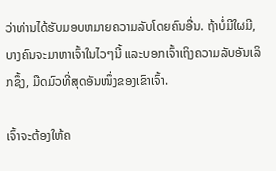ວ່າທ່ານໄດ້ຮັບມອບຫມາຍຄວາມລັບໂດຍຄົນອື່ນ. ຖ້າບໍ່ມີໃຜມີ, ບາງຄົນຈະມາຫາເຈົ້າໃນໄວໆນີ້ ແລະບອກເຈົ້າເຖິງຄວາມລັບອັນເລິກຊຶ້ງ, ມືດມົວທີ່ສຸດອັນໜຶ່ງຂອງເຂົາເຈົ້າ.

ເຈົ້າຈະຕ້ອງໃຫ້ຄ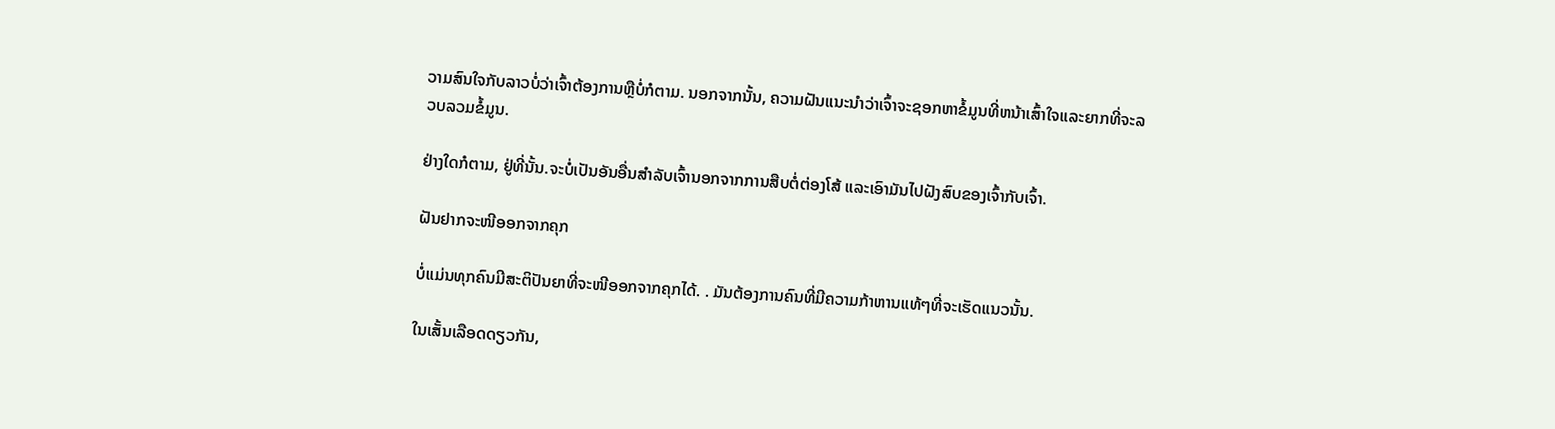ວາມສົນໃຈກັບລາວບໍ່ວ່າເຈົ້າຕ້ອງການຫຼືບໍ່ກໍຕາມ. ນອກຈາກນັ້ນ, ຄວາມຝັນແນະນໍາວ່າເຈົ້າຈະຊອກຫາຂໍ້ມູນທີ່ຫນ້າເສົ້າໃຈແລະຍາກທີ່ຈະລວບລວມຂໍ້ມູນ.

ຢ່າງໃດກໍຕາມ, ຢູ່ທີ່ນັ້ນ.ຈະບໍ່ເປັນອັນອື່ນສຳລັບເຈົ້ານອກຈາກການສືບຕໍ່ຕ່ອງໂສ້ ແລະເອົາມັນໄປຝັງສົບຂອງເຈົ້າກັບເຈົ້າ.

ຝັນຢາກຈະໜີອອກຈາກຄຸກ

ບໍ່ແມ່ນທຸກຄົນມີສະຕິປັນຍາທີ່ຈະໜີອອກຈາກຄຸກໄດ້. . ມັນຕ້ອງການຄົນທີ່ມີຄວາມກ້າຫານແທ້ໆທີ່ຈະເຮັດແນວນັ້ນ.

ໃນເສັ້ນເລືອດດຽວກັນ,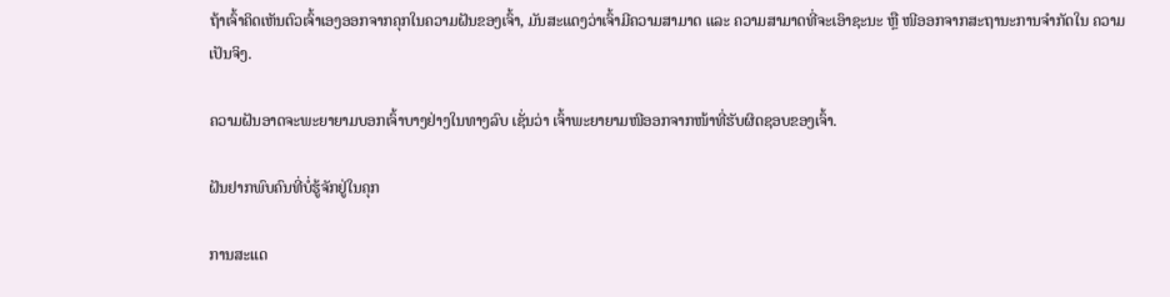ຖ້າເຈົ້າຄິດເຫັນຕົວເຈົ້າເອງອອກຈາກຄຸກໃນຄວາມຝັນຂອງເຈົ້າ, ມັນສະແດງວ່າເຈົ້າມີຄວາມສາມາດ ແລະ ຄວາມສາມາດທີ່ຈະເອົາຊະນະ ຫຼື ໜີອອກຈາກສະຖານະການຈຳກັດໃນ ຄວາມເປັນຈິງ.

ຄວາມຝັນອາດຈະພະຍາຍາມບອກເຈົ້າບາງຢ່າງໃນທາງລົບ ເຊັ່ນວ່າ ເຈົ້າພະຍາຍາມໜີອອກຈາກໜ້າທີ່ຮັບຜິດຊອບຂອງເຈົ້າ.

ຝັນຢາກພົບຄົນທີ່ບໍ່ຮູ້ຈັກຢູ່ໃນຄຸກ

ການສະແດ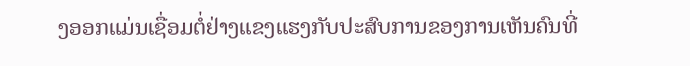ງອອກແມ່ນເຊື່ອມຕໍ່ຢ່າງແຂງແຮງກັບປະສົບການຂອງການເຫັນຄົນທີ່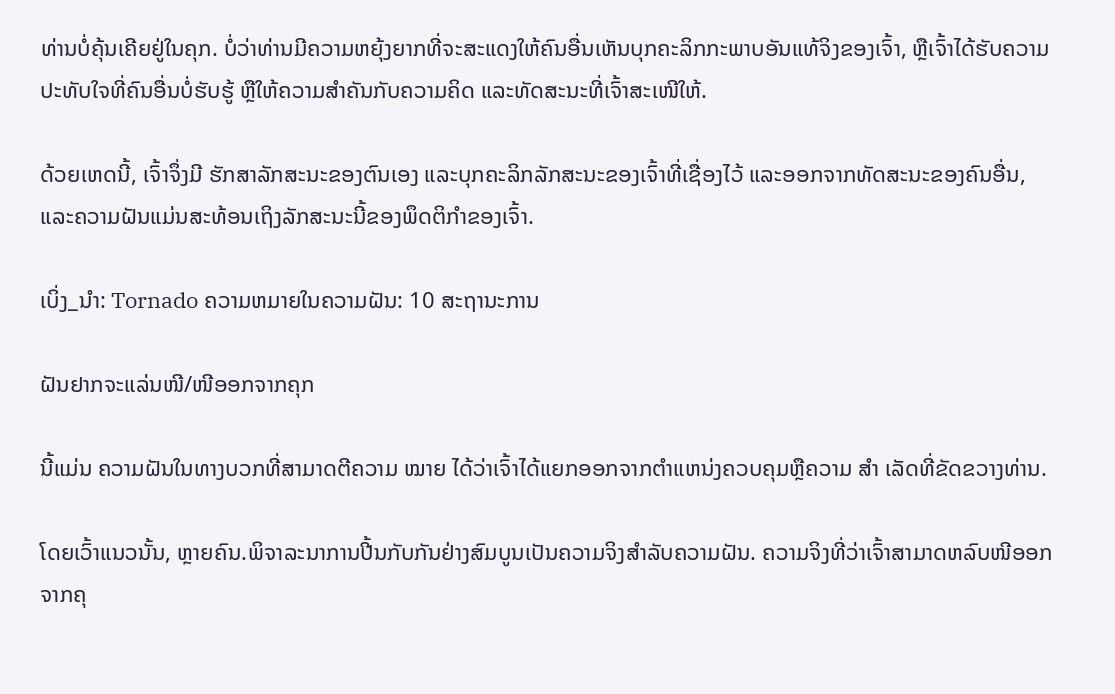ທ່ານບໍ່ຄຸ້ນເຄີຍຢູ່ໃນຄຸກ. ບໍ່ວ່າທ່ານມີຄວາມຫຍຸ້ງຍາກທີ່ຈະສະແດງໃຫ້ຄົນອື່ນເຫັນບຸກຄະລິກກະພາບອັນແທ້ຈິງຂອງເຈົ້າ, ຫຼືເຈົ້າໄດ້ຮັບຄວາມປະທັບໃຈທີ່ຄົນອື່ນບໍ່ຮັບຮູ້ ຫຼືໃຫ້ຄວາມສຳຄັນກັບຄວາມຄິດ ແລະທັດສະນະທີ່ເຈົ້າສະເໜີໃຫ້.

ດ້ວຍເຫດນີ້, ເຈົ້າຈຶ່ງມີ ຮັກສາລັກສະນະຂອງຕົນເອງ ແລະບຸກຄະລິກລັກສະນະຂອງເຈົ້າທີ່ເຊື່ອງໄວ້ ແລະອອກຈາກທັດສະນະຂອງຄົນອື່ນ, ແລະຄວາມຝັນແມ່ນສະທ້ອນເຖິງລັກສະນະນີ້ຂອງພຶດຕິກໍາຂອງເຈົ້າ.

ເບິ່ງ_ນຳ: Tornado ຄວາມຫມາຍໃນຄວາມຝັນ: 10 ສະຖານະການ

ຝັນຢາກຈະແລ່ນໜີ/ໜີອອກຈາກຄຸກ

ນີ້ແມ່ນ ຄວາມຝັນໃນທາງບວກທີ່ສາມາດຕີຄວາມ ໝາຍ ໄດ້ວ່າເຈົ້າໄດ້ແຍກອອກຈາກຕໍາແຫນ່ງຄວບຄຸມຫຼືຄວາມ ສຳ ເລັດທີ່ຂັດຂວາງທ່ານ.

ໂດຍເວົ້າແນວນັ້ນ, ຫຼາຍຄົນ.ພິຈາລະນາການປີ້ນກັບກັນຢ່າງສົມບູນເປັນຄວາມຈິງສໍາລັບຄວາມຝັນ. ຄວາມຈິງທີ່ວ່າເຈົ້າສາມາດຫລົບໜີອອກຈາກຄຸ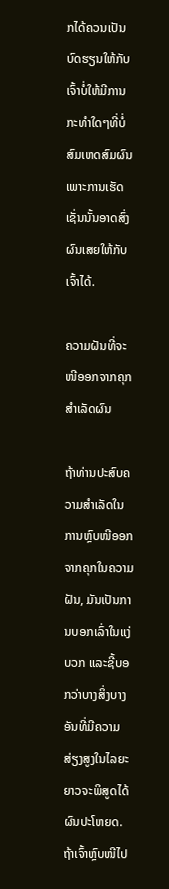ກໄດ້ຄວນເປັນບົດຮຽນໃຫ້ກັບເຈົ້າບໍ່ໃຫ້ມີການກະທຳໃດໆທີ່ບໍ່ສົມເຫດສົມຜົນ ເພາະການເຮັດເຊັ່ນນັ້ນອາດສົ່ງຜົນເສຍໃຫ້ກັບເຈົ້າໄດ້.

ຄວາມຝັນທີ່ຈະໜີອອກຈາກຄຸກສຳເລັດຜົນ

ຖ້າທ່ານປະສົບຄວາມສຳເລັດໃນການຫຼົບໜີອອກຈາກຄຸກໃນຄວາມຝັນ, ມັນເປັນການບອກເລົ່າໃນແງ່ບວກ ແລະຊີ້ບອກວ່າບາງສິ່ງບາງອັນທີ່ມີຄວາມສ່ຽງສູງໃນໄລຍະຍາວຈະພິສູດໄດ້ຜົນປະໂຫຍດ. ຖ້າເຈົ້າຫຼົບໜີໄປ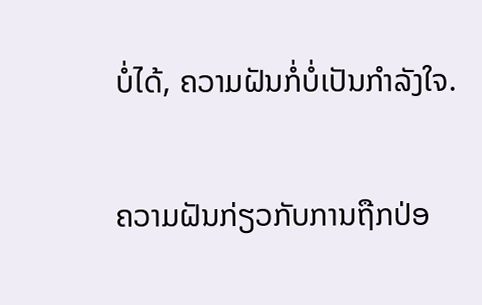ບໍ່ໄດ້, ຄວາມຝັນກໍ່ບໍ່ເປັນກຳລັງໃຈ.

ຄວາມຝັນກ່ຽວກັບການຖືກປ່ອ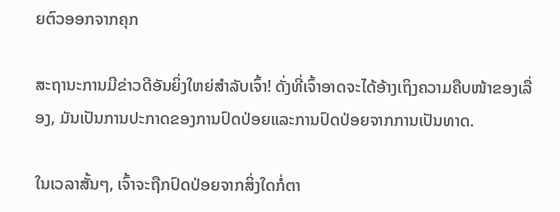ຍຕົວອອກຈາກຄຸກ

ສະຖານະການມີຂ່າວດີອັນຍິ່ງໃຫຍ່ສຳລັບເຈົ້າ! ດັ່ງທີ່ເຈົ້າອາດຈະໄດ້ອ້າງເຖິງຄວາມຄືບໜ້າຂອງເລື່ອງ, ມັນເປັນການປະກາດຂອງການປົດປ່ອຍແລະການປົດປ່ອຍຈາກການເປັນທາດ.

ໃນເວລາສັ້ນໆ, ເຈົ້າຈະຖືກປົດປ່ອຍຈາກສິ່ງໃດກໍ່ຕາ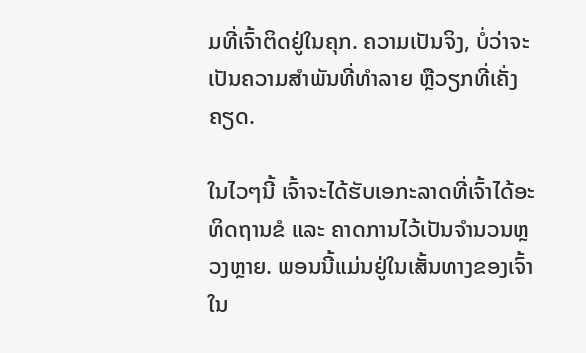ມທີ່ເຈົ້າຕິດຢູ່ໃນຄຸກ. ຄວາມເປັນຈິງ, ບໍ່ວ່າຈະເປັນຄວາມສຳພັນທີ່ທຳລາຍ ຫຼືວຽກທີ່ເຄັ່ງຄຽດ.

ໃນໄວໆນີ້ ເຈົ້າຈະໄດ້ຮັບເອກະລາດທີ່ເຈົ້າໄດ້ອະທິດຖານຂໍ ແລະ ຄາດການໄວ້ເປັນຈຳນວນຫຼວງຫຼາຍ. ພອນນີ້ແມ່ນຢູ່ໃນເສັ້ນທາງຂອງເຈົ້າໃນ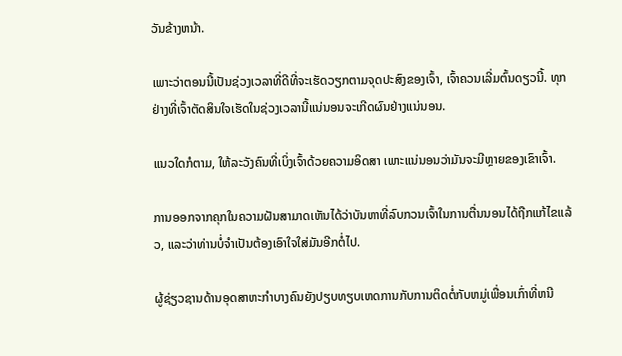ວັນຂ້າງຫນ້າ.

ເພາະວ່າຕອນນີ້ເປັນຊ່ວງເວລາທີ່ດີທີ່ຈະເຮັດວຽກຕາມຈຸດປະສົງຂອງເຈົ້າ, ເຈົ້າຄວນເລີ່ມຕົ້ນດຽວນີ້. ທຸກຢ່າງທີ່ເຈົ້າຕັດສິນໃຈເຮັດໃນຊ່ວງເວລານີ້ແນ່ນອນຈະເກີດຜົນຢ່າງແນ່ນອນ.

ແນວໃດກໍຕາມ, ໃຫ້ລະວັງຄົນທີ່ເບິ່ງເຈົ້າດ້ວຍຄວາມອິດສາ ເພາະແນ່ນອນວ່າມັນຈະມີຫຼາຍຂອງເຂົາເຈົ້າ.

ການອອກຈາກຄຸກໃນຄວາມຝັນສາມາດເຫັນໄດ້ວ່າບັນຫາທີ່ລົບກວນເຈົ້າໃນການຕື່ນນອນໄດ້ຖືກແກ້ໄຂແລ້ວ, ແລະວ່າທ່ານບໍ່ຈໍາເປັນຕ້ອງເອົາໃຈໃສ່ມັນອີກຕໍ່ໄປ.

ຜູ້ຊ່ຽວຊານດ້ານອຸດສາຫະກໍາບາງຄົນຍັງປຽບທຽບເຫດການກັບການຕິດຕໍ່ກັບຫມູ່ເພື່ອນເກົ່າທີ່ຫນີ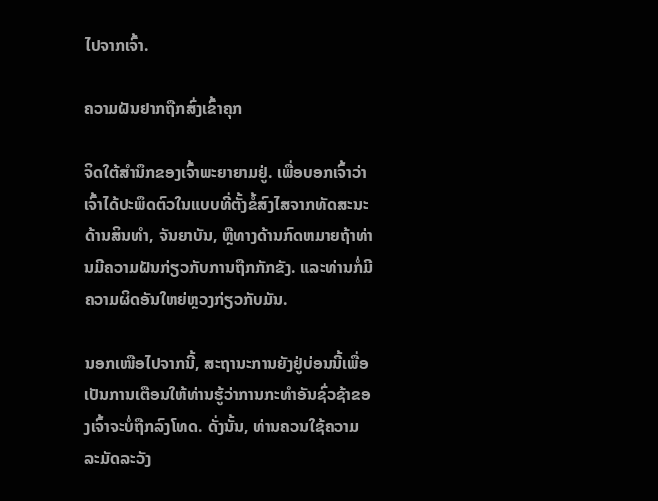ໄປຈາກເຈົ້າ.

ຄວາມຝັນຢາກຖືກສົ່ງເຂົ້າຄຸກ

ຈິດໃຕ້ສຳນຶກຂອງເຈົ້າພະຍາຍາມຢູ່. ເພື່ອບອກເຈົ້າວ່າເຈົ້າໄດ້ປະພຶດຕົວໃນແບບທີ່ຕັ້ງຂໍ້ສົງໄສຈາກທັດສະນະດ້ານສິນທໍາ, ຈັນຍາບັນ, ຫຼືທາງດ້ານກົດຫມາຍຖ້າທ່ານມີຄວາມຝັນກ່ຽວກັບການຖືກກັກຂັງ. ແລະທ່ານກໍ່ມີຄວາມຜິດອັນໃຫຍ່ຫຼວງກ່ຽວກັບມັນ.

ນອກເໜືອໄປຈາກນີ້, ສະຖານະການຍັງຢູ່ບ່ອນນີ້ເພື່ອເປັນການເຕືອນໃຫ້ທ່ານຮູ້ວ່າການກະທຳອັນຊົ່ວຊ້າຂອງເຈົ້າຈະບໍ່ຖືກລົງໂທດ. ດັ່ງນັ້ນ, ທ່ານຄວນໃຊ້ຄວາມລະມັດລະວັງ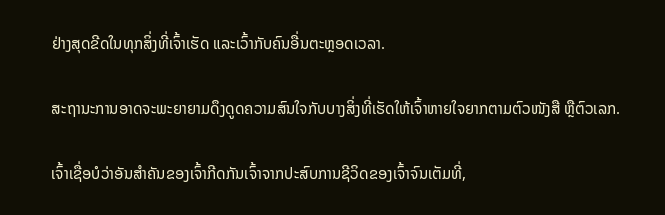ຢ່າງສຸດຂີດໃນທຸກສິ່ງທີ່ເຈົ້າເຮັດ ແລະເວົ້າກັບຄົນອື່ນຕະຫຼອດເວລາ.

ສະຖານະການອາດຈະພະຍາຍາມດຶງດູດຄວາມສົນໃຈກັບບາງສິ່ງທີ່ເຮັດໃຫ້ເຈົ້າຫາຍໃຈຍາກຕາມຕົວໜັງສື ຫຼືຕົວເລກ.

ເຈົ້າເຊື່ອບໍວ່າອັນສຳຄັນຂອງເຈົ້າກີດກັນເຈົ້າຈາກປະສົບການຊີວິດຂອງເຈົ້າຈົນເຕັມທີ່,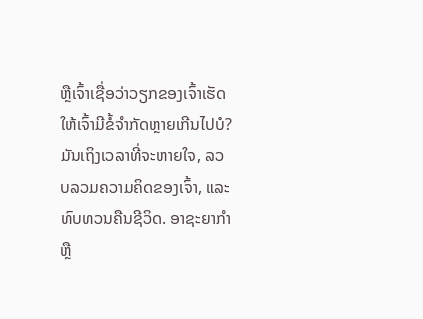ຫຼືເຈົ້າເຊື່ອວ່າວຽກຂອງເຈົ້າເຮັດໃຫ້ເຈົ້າມີຂໍ້ຈຳກັດຫຼາຍເກີນໄປບໍ? ມັນເຖິງເວລາທີ່ຈະຫາຍໃຈ, ລວບລວມຄວາມຄິດຂອງເຈົ້າ, ແລະທົບທວນຄືນຊີວິດ. ອາຊະຍາກໍາຫຼື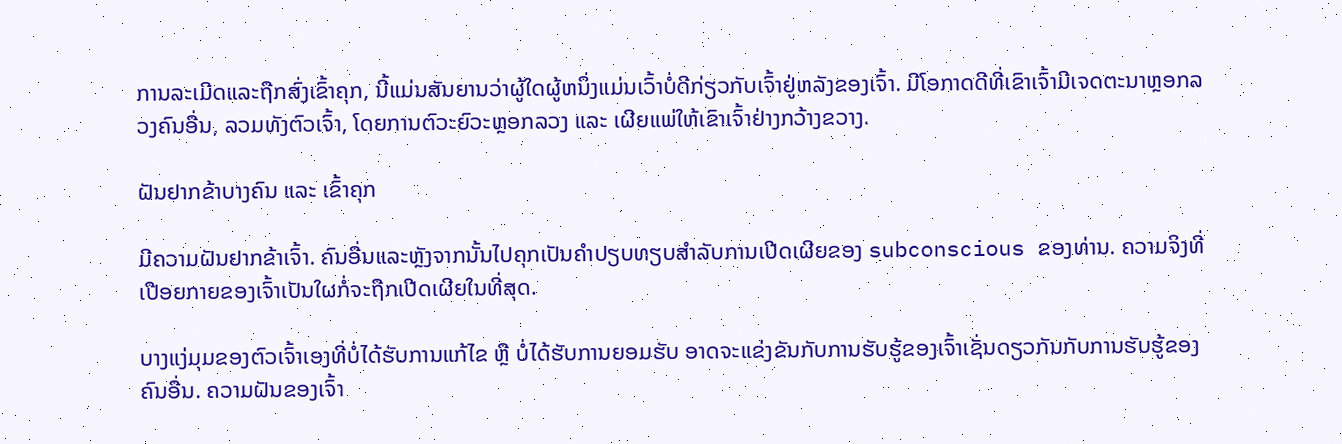ການລະເມີດແລະຖືກສົ່ງເຂົ້າຄຸກ, ນີ້ແມ່ນສັນຍານວ່າຜູ້ໃດຜູ້ຫນຶ່ງແມ່ນເວົ້າບໍ່ດີກ່ຽວກັບເຈົ້າຢູ່ຫລັງຂອງເຈົ້າ. ມີໂອກາດດີທີ່ເຂົາເຈົ້າມີເຈດຕະນາຫຼອກລວງຄົນອື່ນ, ລວມທັງຕົວເຈົ້າ, ໂດຍການຕົວະຍົວະຫຼອກລວງ ແລະ ເຜີຍແພ່ໃຫ້ເຂົາເຈົ້າຢ່າງກວ້າງຂວາງ.

ຝັນຢາກຂ້າບາງຄົນ ແລະ ເຂົ້າຄຸກ

ມີຄວາມຝັນຢາກຂ້າເຈົ້າ. ຄົນອື່ນແລະຫຼັງຈາກນັ້ນໄປຄຸກເປັນຄໍາປຽບທຽບສໍາລັບການເປີດເຜີຍຂອງ subconscious ຂອງທ່ານ. ຄວາມຈິງທີ່ເປືອຍກາຍຂອງເຈົ້າເປັນໃຜກໍ່ຈະຖືກເປີດເຜີຍໃນທີ່ສຸດ.

ບາງແງ່ມຸມຂອງຕົວເຈົ້າເອງທີ່ບໍ່ໄດ້ຮັບການແກ້ໄຂ ຫຼື ບໍ່ໄດ້ຮັບການຍອມຮັບ ອາດຈະແຂ່ງຂັນກັບການຮັບຮູ້ຂອງເຈົ້າເຊັ່ນດຽວກັນກັບການຮັບຮູ້ຂອງຄົນອື່ນ. ຄວາມຝັນຂອງເຈົ້າ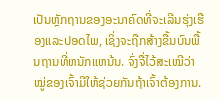ເປັນຫຼັກຖານຂອງອະນາຄົດທີ່ຈະເລີນຮຸ່ງເຮືອງແລະປອດໄພ, ເຊິ່ງຈະຖືກສ້າງຂື້ນບົນພື້ນຖານທີ່ຫນັກແຫນ້ນ. ຈົ່ງຈື່ໄວ້ສະເໝີວ່າ ໝູ່ຂອງເຈົ້າມີໃຫ້ຊ່ວຍກັນຖ້າເຈົ້າຕ້ອງການ.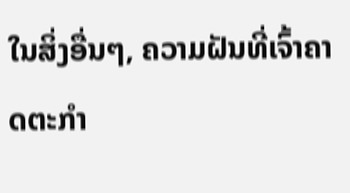ໃນສິ່ງອື່ນໆ, ຄວາມຝັນທີ່ເຈົ້າຄາດຕະກຳ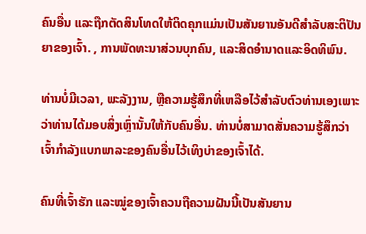ຄົນອື່ນ ແລະຖືກຕັດສິນໂທດໃຫ້ຕິດຄຸກແມ່ນເປັນສັນຍານອັນດີສຳລັບສະຕິປັນຍາຂອງເຈົ້າ. , ການພັດທະນາສ່ວນບຸກຄົນ, ແລະສິດອໍານາດແລະອິດທິພົນ.

ທ່ານບໍ່ມີເວລາ, ພະລັງງານ, ຫຼືຄວາມຮູ້ສຶກທີ່ເຫລືອໄວ້ສໍາລັບຕົວທ່ານເອງເພາະວ່າທ່ານໄດ້ມອບສິ່ງເຫຼົ່ານັ້ນໃຫ້ກັບຄົນອື່ນ. ທ່ານບໍ່ສາມາດສັ່ນຄວາມຮູ້ສຶກວ່າເຈົ້າກຳລັງແບກພາລະຂອງຄົນອື່ນໄວ້ເທິງບ່າຂອງເຈົ້າໄດ້.

ຄົນທີ່ເຈົ້າຮັກ ແລະໝູ່ຂອງເຈົ້າຄວນຖືຄວາມຝັນນີ້ເປັນສັນຍານ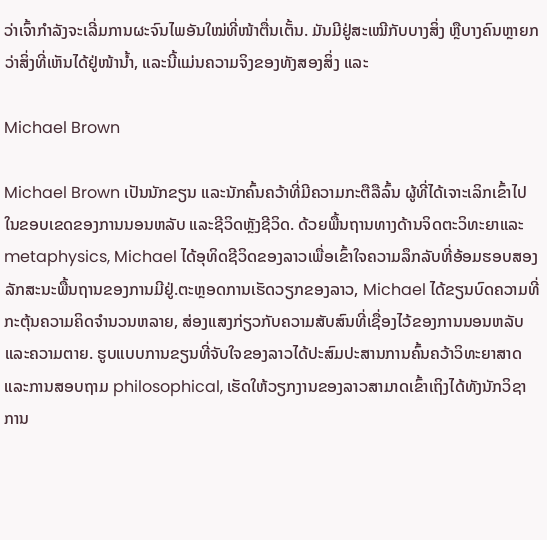ວ່າເຈົ້າກຳລັງຈະເລີ່ມການຜະຈົນໄພອັນໃໝ່ທີ່ໜ້າຕື່ນເຕັ້ນ. ມັນມີຢູ່ສະເໝີກັບບາງສິ່ງ ຫຼືບາງຄົນຫຼາຍກວ່າສິ່ງທີ່ເຫັນໄດ້ຢູ່ໜ້ານ້ຳ, ແລະນີ້ແມ່ນຄວາມຈິງຂອງທັງສອງສິ່ງ ແລະ

Michael Brown

Michael Brown ເປັນນັກຂຽນ ແລະນັກຄົ້ນຄວ້າທີ່ມີຄວາມກະຕືລືລົ້ນ ຜູ້ທີ່ໄດ້ເຈາະເລິກເຂົ້າໄປໃນຂອບເຂດຂອງການນອນຫລັບ ແລະຊີວິດຫຼັງຊີວິດ. ດ້ວຍພື້ນຖານທາງດ້ານຈິດຕະວິທະຍາແລະ metaphysics, Michael ໄດ້ອຸທິດຊີວິດຂອງລາວເພື່ອເຂົ້າໃຈຄວາມລຶກລັບທີ່ອ້ອມຮອບສອງລັກສະນະພື້ນຖານຂອງການມີຢູ່.ຕະຫຼອດການເຮັດວຽກຂອງລາວ, Michael ໄດ້ຂຽນບົດຄວາມທີ່ກະຕຸ້ນຄວາມຄິດຈໍານວນຫລາຍ, ສ່ອງແສງກ່ຽວກັບຄວາມສັບສົນທີ່ເຊື່ອງໄວ້ຂອງການນອນຫລັບແລະຄວາມຕາຍ. ຮູບແບບການຂຽນທີ່ຈັບໃຈຂອງລາວໄດ້ປະສົມປະສານການຄົ້ນຄວ້າວິທະຍາສາດແລະການສອບຖາມ philosophical, ເຮັດໃຫ້ວຽກງານຂອງລາວສາມາດເຂົ້າເຖິງໄດ້ທັງນັກວິຊາການ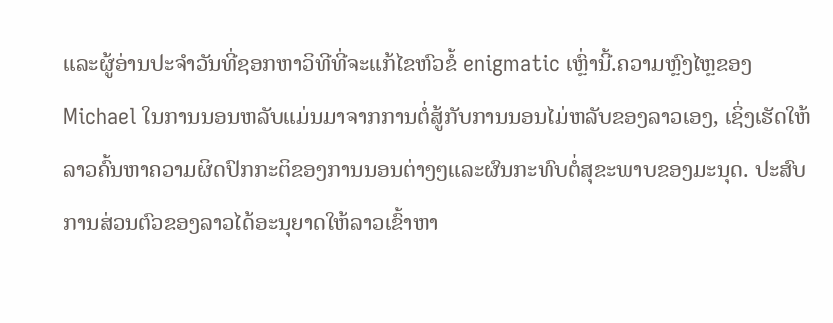ແລະຜູ້ອ່ານປະຈໍາວັນທີ່ຊອກຫາວິທີທີ່ຈະແກ້ໄຂຫົວຂໍ້ enigmatic ເຫຼົ່ານີ້.ຄວາມຫຼົງໄຫຼຂອງ Michael ໃນການນອນຫລັບແມ່ນມາຈາກການຕໍ່ສູ້ກັບການນອນໄມ່ຫລັບຂອງລາວເອງ, ເຊິ່ງເຮັດໃຫ້ລາວຄົ້ນຫາຄວາມຜິດປົກກະຕິຂອງການນອນຕ່າງໆແລະຜົນກະທົບຕໍ່ສຸຂະພາບຂອງມະນຸດ. ປະສົບການສ່ວນຕົວຂອງລາວໄດ້ອະນຸຍາດໃຫ້ລາວເຂົ້າຫາ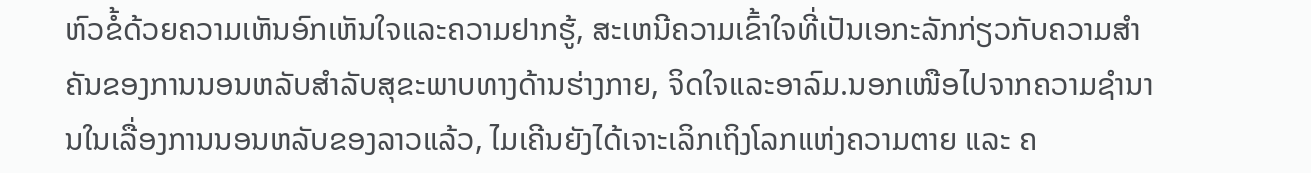ຫົວຂໍ້ດ້ວຍຄວາມເຫັນອົກເຫັນໃຈແລະຄວາມຢາກຮູ້, ສະເຫນີຄວາມເຂົ້າໃຈທີ່ເປັນເອກະລັກກ່ຽວກັບຄວາມສໍາຄັນຂອງການນອນຫລັບສໍາລັບສຸຂະພາບທາງດ້ານຮ່າງກາຍ, ຈິດໃຈແລະອາລົມ.ນອກເໜືອໄປຈາກຄວາມຊຳນານໃນເລື່ອງການນອນຫລັບຂອງລາວແລ້ວ, ໄມເຄີນຍັງໄດ້ເຈາະເລິກເຖິງໂລກແຫ່ງຄວາມຕາຍ ແລະ ຄ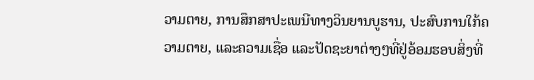ວາມຕາຍ, ການສຶກສາປະເພນີທາງວິນຍານບູຮານ, ປະສົບການໃກ້ຄວາມຕາຍ, ແລະຄວາມເຊື່ອ ແລະປັດຊະຍາຕ່າງໆທີ່ຢູ່ອ້ອມຮອບສິ່ງທີ່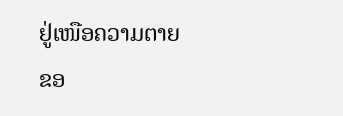ຢູ່ເໜືອຄວາມຕາຍຂອ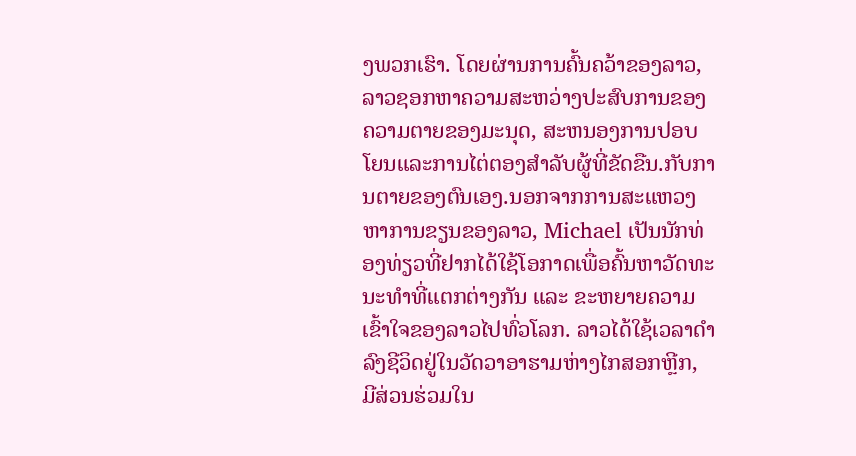ງພວກເຮົາ. ໂດຍຜ່ານການຄົ້ນຄວ້າຂອງລາວ, ລາວຊອກຫາຄວາມສະຫວ່າງປະສົບການຂອງຄວາມຕາຍຂອງມະນຸດ, ສະຫນອງການປອບໂຍນແລະການໄຕ່ຕອງສໍາລັບຜູ້ທີ່ຂັດຂືນ.ກັບການຕາຍຂອງຕົນເອງ.ນອກຈາກການສະແຫວງຫາການຂຽນຂອງລາວ, Michael ເປັນນັກທ່ອງທ່ຽວທີ່ຢາກໄດ້ໃຊ້ໂອກາດເພື່ອຄົ້ນຫາວັດທະນະທຳທີ່ແຕກຕ່າງກັນ ແລະ ຂະຫຍາຍຄວາມເຂົ້າໃຈຂອງລາວໄປທົ່ວໂລກ. ລາວໄດ້ໃຊ້ເວລາດໍາລົງຊີວິດຢູ່ໃນວັດວາອາຮາມຫ່າງໄກສອກຫຼີກ, ມີສ່ວນຮ່ວມໃນ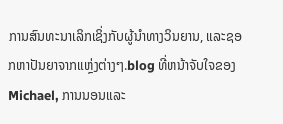ການສົນທະນາເລິກເຊິ່ງກັບຜູ້ນໍາທາງວິນຍານ, ແລະຊອກຫາປັນຍາຈາກແຫຼ່ງຕ່າງໆ.blog ທີ່ຫນ້າຈັບໃຈຂອງ Michael, ການນອນແລະ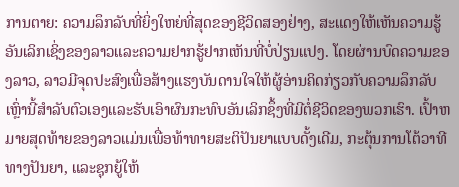ການຕາຍ: ຄວາມລຶກລັບທີ່ຍິ່ງໃຫຍ່ທີ່ສຸດຂອງຊີວິດສອງຢ່າງ, ສະແດງໃຫ້ເຫັນຄວາມຮູ້ອັນເລິກເຊິ່ງຂອງລາວແລະຄວາມຢາກຮູ້ຢາກເຫັນທີ່ບໍ່ປ່ຽນແປງ. ໂດຍຜ່ານບົດຄວາມຂອງລາວ, ລາວມີຈຸດປະສົງເພື່ອສ້າງແຮງບັນດານໃຈໃຫ້ຜູ້ອ່ານຄິດກ່ຽວກັບຄວາມລຶກລັບເຫຼົ່ານີ້ສໍາລັບຕົວເອງແລະຮັບເອົາຜົນກະທົບອັນເລິກຊຶ້ງທີ່ມີຕໍ່ຊີວິດຂອງພວກເຮົາ. ເປົ້າຫມາຍສຸດທ້າຍຂອງລາວແມ່ນເພື່ອທ້າທາຍສະຕິປັນຍາແບບດັ້ງເດີມ, ກະຕຸ້ນການໂຕ້ວາທີທາງປັນຍາ, ແລະຊຸກຍູ້ໃຫ້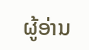ຜູ້ອ່ານ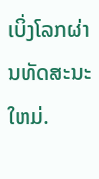ເບິ່ງໂລກຜ່ານທັດສະນະໃຫມ່.